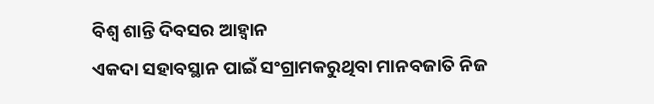ବିଶ୍ୱ ଶାନ୍ତି ଦିବସର ଆହ୍ୱାନ
ଏକଦା ସହାବସ୍ଥାନ ପାଇଁ ସଂଗ୍ରାମକରୁଥିବା ମାନବଜାତି ନିଜ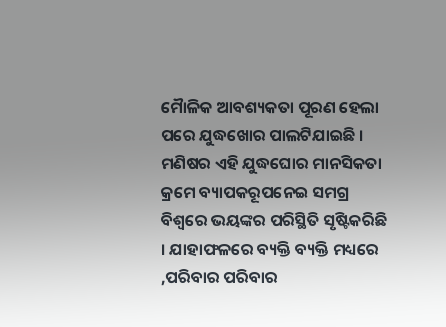ମୈାଳିକ ଆବଶ୍ୟକତା ପୂରଣ ହେଲା ପରେ ଯୁଦ୍ଧଖୋର ପାଲଟିଯାଇଛି । ମଣିଷର ଏହି ଯୁଦ୍ଧଘୋର ମାନସିକତା କ୍ରମେ ବ୍ୟାପକରୂପନେଇ ସମଗ୍ର ବିଶ୍ୱରେ ଭୟଙ୍କର ପରିସ୍ଥିତି ସୃଷ୍ଟିକରିଛି । ଯାହାଫଳରେ ବ୍ୟକ୍ତି ବ୍ୟକ୍ତି ମଧ୍ୟରେ ,ପରିବାର ପରିବାର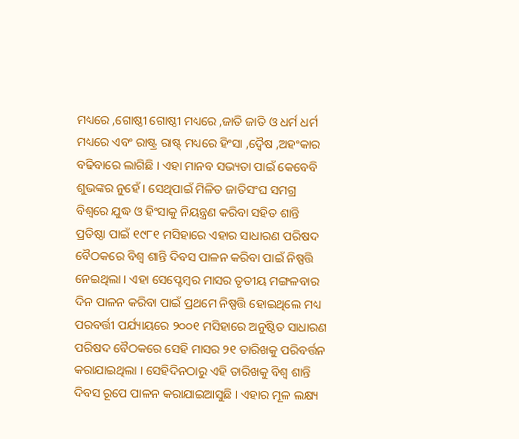ମଧ୍ୟରେ ,ଗୋଷ୍ଠୀ ଗୋଷ୍ଠୀ ମଧ୍ୟରେ ,ଜାତି ଜାତି ଓ ଧର୍ମ ଧର୍ମ ମଧ୍ୟରେ ଏବଂ ରାଷ୍ଟ୍ର ରାଷ୍ଟ୍ ମଧ୍ୟରେ ହିଂସା ,ଦ୍ୱୈଷ ,ଅହଂକାର ବଢିବାରେ ଲାଗିଛି । ଏହା ମାନବ ସଭ୍ୟତା ପାଇଁ କେବେବି ଶୁଭଙ୍କର ନୁହେଁ । ସେଥିପାଇଁ ମିଳିତ ଜାତିସଂଘ ସମଗ୍ର ବିଶ୍ୱରେ ଯୁଦ୍ଧ ଓ ହିଂସାକୁ ନିୟନ୍ତ୍ରଣ କରିବା ସହିତ ଶାନ୍ତି ପ୍ରତିଷ୍ଠା ପାଇଁ ୧୯୮୧ ମସିହାରେ ଏହାର ସାଧାରଣ ପରିଷଦ ବୈଠକରେ ବିଶ୍ୱ ଶାନ୍ତି ଦିବସ ପାଳନ କରିବା ପାଇଁ ନିଷ୍ପତ୍ତି ନେଇଥିଲା । ଏହା ସେପ୍ଟେମ୍ବର ମାସର ତୃତୀୟ ମଙ୍ଗଳବାର ଦିନ ପାଳନ କରିବା ପାଇଁ ପ୍ରଥମେ ନିଷ୍ପତ୍ତି ହୋଇଥିଲେ ମଧ୍ୟ ପରବର୍ତ୍ତୀ ପର୍ଯ୍ୟାୟରେ ୨୦୦୧ ମସିହାରେ ଅନୁଷ୍ଠିତ ସାଧାରଣ ପରିଷଦ ବୈଠକରେ ସେହି ମାସର ୨୧ ତାରିଖକୁ ପରିବର୍ତ୍ତନ କରାଯାଇଥିଲା । ସେହିଦିନଠାରୁ ଏହି ତାରିଖକୁ ବିଶ୍ୱ ଶାନ୍ତି ଦିବସ ରୂପେ ପାଳନ କରାଯାଇଆସୁଛି । ଏହାର ମୂଳ ଲକ୍ଷ୍ୟ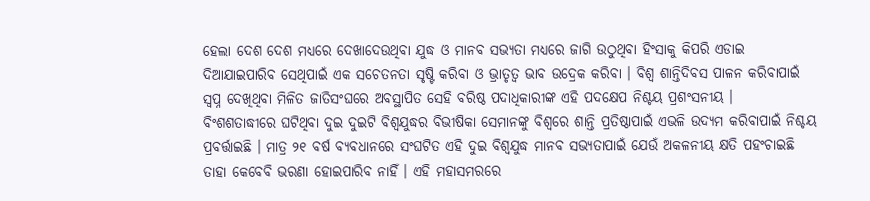ହେଲା ଦେଶ ଦେଶ ମଧ୍ୟରେ ଦେଖାଦେଉଥିବା ଯୁଦ୍ଧ ଓ ମାନବ ସଭ୍ୟତା ମଧ୍ୟରେ ଜାଗି ଉଠୁଥିବା ହିଂସାକୁ କିପରି ଏଡାଇ ଦିଆଯାଇପାରିବ ସେଥିପାଇଁ ଏକ ସଚେତନତା ସୃଷ୍ଟି କରିବା ଓ ଭ୍ରାତୃତ୍ୱ ଭାବ ଉଦ୍ରେକ କରିବା । ବିଶ୍ୱ ଶାନ୍ତିଦିବସ ପାଳନ କରିବାପାଇଁ ସ୍ୱପ୍ନ ଦେଖିଥିବା ମିଳିତ ଜାତିସଂଘରେ ଅବସ୍ଥାପିତ ସେହି ବରିଷ୍ଠ ପଦାଧିକାରୀଙ୍କ ଏହି ପଦକ୍ଷେପ ନିଶ୍ଚୟ ପ୍ରଶଂସନୀୟ ।
ବିଂଶଶତାଦ୍ଧୀରେ ଘଟିଥିବା ଦୁଇ ଦୁଇଟି ବିଶ୍ୱଯୁଦ୍ଧର ବିଭୀଷିକା ସେମାନଙ୍କୁ ବିଶ୍ୱରେ ଶାନ୍ତି ପ୍ରତିଷ୍ଠାପାଇଁ ଏଭଳି ଉଦ୍ୟମ କରିବାପାଇଁ ନିଶ୍ଚୟ ପ୍ରବର୍ତ୍ତାଇଛି । ମାତ୍ର ୨୧ ବର୍ଷ ବ୍ୟବଧାନରେ ସଂଘଟିତ ଏହି ଦୁଇ ବିଶ୍ୱଯୁଦ୍ଧ ମାନବ ସଭ୍ୟତାପାଇଁ ଯେଉଁ ଅକଳନୀୟ କ୍ଷତି ପହଂଚାଇଛି ତାହା କେବେବି ଭରଣା ହୋଇପାରିବ ନାହିଁ । ଏହି ମହାସମରରେ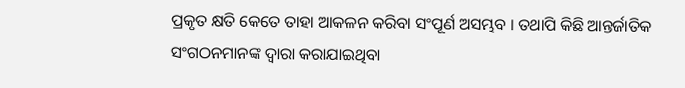ପ୍ରକୃତ କ୍ଷତି କେତେ ତାହା ଆକଳନ କରିବା ସଂପୂର୍ଣ ଅସମ୍ଭବ । ତଥାପି କିଛି ଆନ୍ତର୍ଜାତିକ ସଂଗଠନମାନଙ୍କ ଦ୍ୱାରା କରାଯାଇଥିବା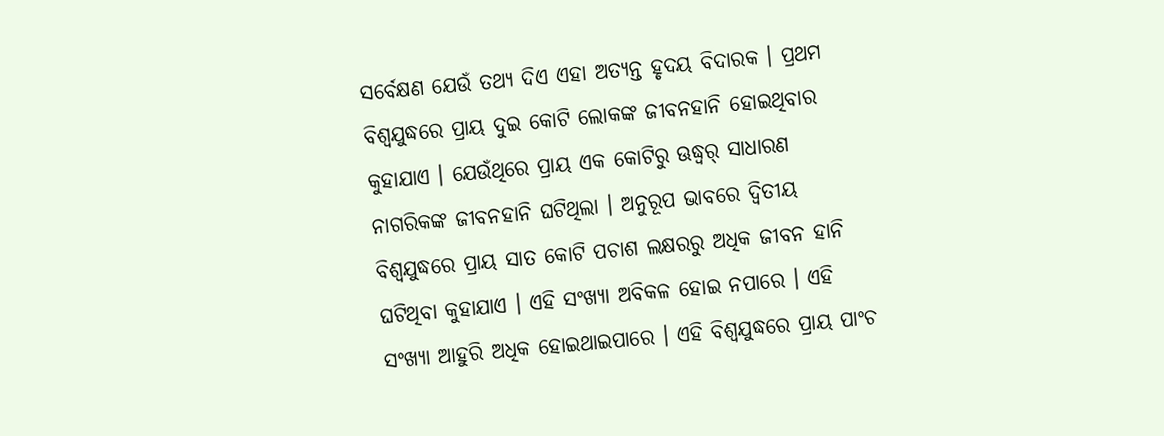ସର୍ବେକ୍ଷଣ ଯେଉଁ ତଥ୍ୟ ଦିଏ ଏହା ଅତ୍ୟନ୍ତ ହୃଦୟ ବିଦାରକ । ପ୍ରଥମ ବିଶ୍ୱଯୁଦ୍ଧରେ ପ୍ରାୟ ଦୁଇ କୋଟି ଲୋକଙ୍କ ଜୀବନହାନି ହୋଇଥିବାର କୁହାଯାଏ । ଯେଉଁଥିରେ ପ୍ରାୟ ଏକ କୋଟିରୁ ଊଦ୍ଧ୍ୱର୍ ସାଧାରଣ ନାଗରିକଙ୍କ ଜୀବନହାନି ଘଟିଥିଲା । ଅନୁରୂପ ଭାବରେ ଦ୍ୱିତୀୟ ବିଶ୍ୱଯୁଦ୍ଧରେ ପ୍ରାୟ ସାତ କୋଟି ପଚାଶ ଲକ୍ଷରରୁ ଅଧିକ ଜୀବନ ହାନି ଘଟିଥିବା କୁହାଯାଏ । ଏହି ସଂଖ୍ୟା ଅବିକଳ ହୋଇ ନପାରେ । ଏହି ସଂଖ୍ୟା ଆହୁରି ଅଧିକ ହୋଇଥାଇପାରେ । ଏହି ବିଶ୍ୱଯୁଦ୍ଧରେ ପ୍ରାୟ ପାଂଚ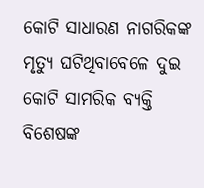କୋଟି ସାଧାରଣ ନାଗରିକଙ୍କ ମୃତ୍ୟୁ ଘଟିଥିବାବେଳେ ଦୁଇ କୋଟି ସାମରିକ ବ୍ୟକ୍ତି ବିଶେଷଙ୍କ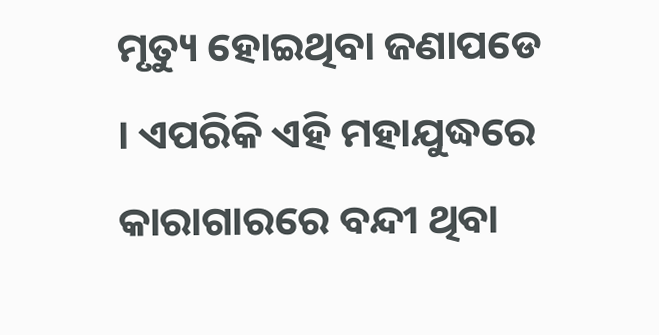ମୃତ୍ୟୁ ହୋଇଥିବା ଜଣାପଡେ । ଏପରିକି ଏହି ମହାଯୁଦ୍ଧରେ କାରାଗାରରେ ବନ୍ଦୀ ଥିବା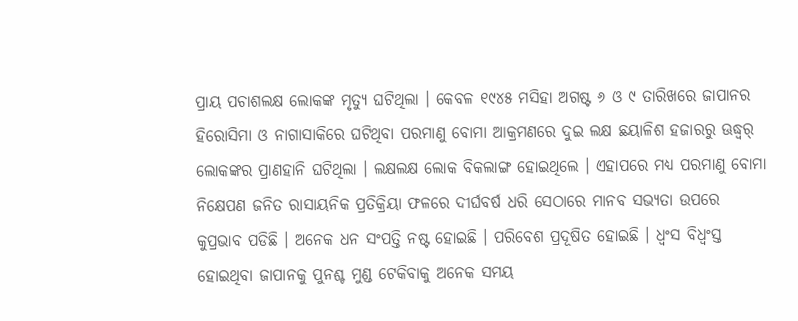ପ୍ରାୟ ପଚାଶଲକ୍ଷ ଲୋକଙ୍କ ମୃତ୍ୟୁ ଘଟିଥିଲା । କେବଳ ୧୯୪୫ ମସିହା ଅଗଷ୍ଟ ୬ ଓ ୯ ତାରିଖରେ ଜାପାନର ହିରୋସିମା ଓ ନାଗାସାକିରେ ଘଟିଥିବା ପରମାଣୁ ବୋମା ଆକ୍ରମଣରେ ଦୁଇ ଲକ୍ଷ ଛୟାଳିଶ ହଜାରରୁ ଊଦ୍ଧ୍ୱର୍ ଲୋକଙ୍କର ପ୍ରାଣହାନି ଘଟିଥିଲା । ଲକ୍ଷଲକ୍ଷ ଲୋକ ବିକଲାଙ୍ଗ ହୋଇଥିଲେ । ଏହାପରେ ମଧ୍ୟ ପରମାଣୁ ବୋମା ନିକ୍ଷେପଣ ଜନିତ ରାସାୟନିକ ପ୍ରତିକ୍ରିୟା ଫଳରେ ଦୀର୍ଘବର୍ଷ ଧରି ସେଠାରେ ମାନବ ସଭ୍ୟତା ଉପରେ କୁପ୍ରଭାବ ପଡିଛି । ଅନେକ ଧନ ସଂପତ୍ତି ନଷ୍ଟ ହୋଇଛି । ପରିବେଶ ପ୍ରଦୂଷିତ ହୋଇଛି । ଧ୍ୱଂସ ବିଧ୍ୱଂସ୍ତ ହୋଇଥିବା ଜାପାନକୁ ପୁନଶ୍ଚ ମୁଣ୍ଡ ଟେକିବାକୁ ଅନେକ ସମୟ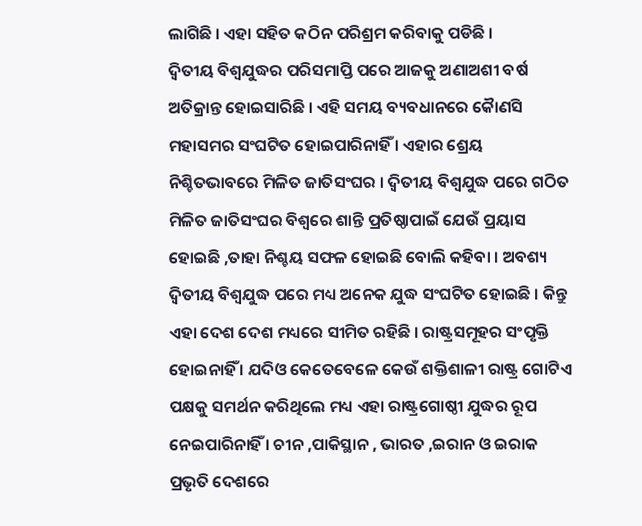ଲାଗିଛି । ଏହା ସହିତ କଠିନ ପରିଶ୍ରମ କରିବାକୁ ପଡିଛି ।
ଦ୍ୱିତୀୟ ବିଶ୍ୱଯୁଦ୍ଧର ପରିସମାପ୍ତି ପରେ ଆଜକୁ ଅଣାଅଶୀ ବର୍ଷ ଅତିକ୍ରାନ୍ତ ହୋଇସାରିଛି । ଏହି ସମୟ ବ୍ୟବଧାନରେ କୈାଣସି ମହାସମର ସଂଘଟିତ ହୋଇପାରିନାହିଁ । ଏହାର ଶ୍ରେୟ ନିଶ୍ଚିତଭାବରେ ମିଳିତ ଜାତିସଂଘର । ଦ୍ୱିତୀୟ ବିଶ୍ୱଯୁଦ୍ଧ ପରେ ଗଠିତ ମିଳିତ ଜାତିସଂଘର ବିଶ୍ୱରେ ଶାନ୍ତି ପ୍ରତିଷ୍ଠାପାଇଁ ଯେଉଁ ପ୍ରୟାସ ହୋଇଛି ,ତାହା ନିଶ୍ଚୟ ସଫଳ ହୋଇଛି ବୋଲି କହିବା । ଅବଶ୍ୟ ଦ୍ୱିତୀୟ ବିଶ୍ୱଯୁଦ୍ଧ ପରେ ମଧ୍ୟ ଅନେକ ଯୁଦ୍ଧ ସଂଘଟିତ ହୋଇଛି । କିନ୍ତୁ ଏହା ଦେଶ ଦେଶ ମଧ୍ୟରେ ସୀମିତ ରହିଛି । ରାଷ୍ଟ୍ରସମୂହର ସଂପୃକ୍ତି ହୋଇନାହିଁ । ଯଦିଓ କେତେବେଳେ କେଉଁ ଶକ୍ତିଶାଳୀ ରାଷ୍ଟ୍ର ଗୋଟିଏ ପକ୍ଷକୁ ସମର୍ଥନ କରିଥିଲେ ମଧ୍ୟ ଏହା ରାଷ୍ଟ୍ରଗୋଷ୍ଠୀ ଯୁଦ୍ଧର ରୂପ ନେଇପାରିନାହିଁ । ଚୀନ ,ପାକିସ୍ଥାନ , ଭାରତ ,ଇରାନ ଓ ଇରାକ ପ୍ରଭୃତି ଦେଶରେ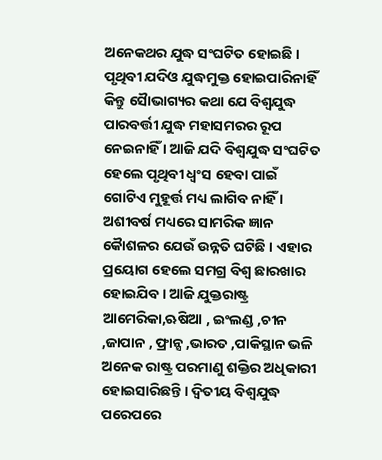ଅନେକଥର ଯୁଦ୍ଧ ସଂଘଟିତ ହୋଇଛି । ପୃଥିବୀ ଯଦିଓ ଯୁଦ୍ଧମୁକ୍ତ ହୋଇପାରିନାହିଁ କିନ୍ତୁ ସୈାଭାଗ୍ୟର କଥା ଯେ ବିଶ୍ୱଯୁଦ୍ଧ ପାରବର୍ତ୍ତୀ ଯୁଦ୍ଧ ମହାସମରର ରୂପ ନେଇନାହିଁ । ଆଜି ଯଦି ବିଶ୍ୱଯୁଦ୍ଧ ସଂଘଟିତ ହେଲେ ପୃଥିବୀ ଧ୍ୱଂସ ହେବା ପାଇଁ ଗୋଟିଏ ମୁହୂର୍ତ୍ତ ମଧ୍ୟ ଲାଗିବ ନାହିଁ । ଅଶୀବର୍ଷ ମଧ୍ୟରେ ସାମରିକ ଜ୍ଞାନ କୈାଶଳର ଯେଉଁ ଉନ୍ନତି ଘଟିଛି । ଏହାର ପ୍ରୟୋଗ ହେଲେ ସମଗ୍ର ବିଶ୍ୱ ଛାରଖାର ହୋଇଯିବ । ଆଜି ଯୁକ୍ତରାଷ୍ଟ୍ର ଆମେରିକା,ଋଷିଆ , ଇଂଲଣ୍ଡ ,ଚୀନ ,ଜାପାନ , ଫ୍ରାନ୍ସ ,ଭାରତ ,ପାକିସ୍ଥାନ ଭଳି ଅନେକ ରାଷ୍ଟ୍ର ପରମାଣୁ ଶକ୍ତିର ଅଧିକାରୀ ହୋଇସାରିଛନ୍ତି । ଦ୍ୱିତୀୟ ବିଶ୍ୱଯୁଦ୍ଧ ପରେପରେ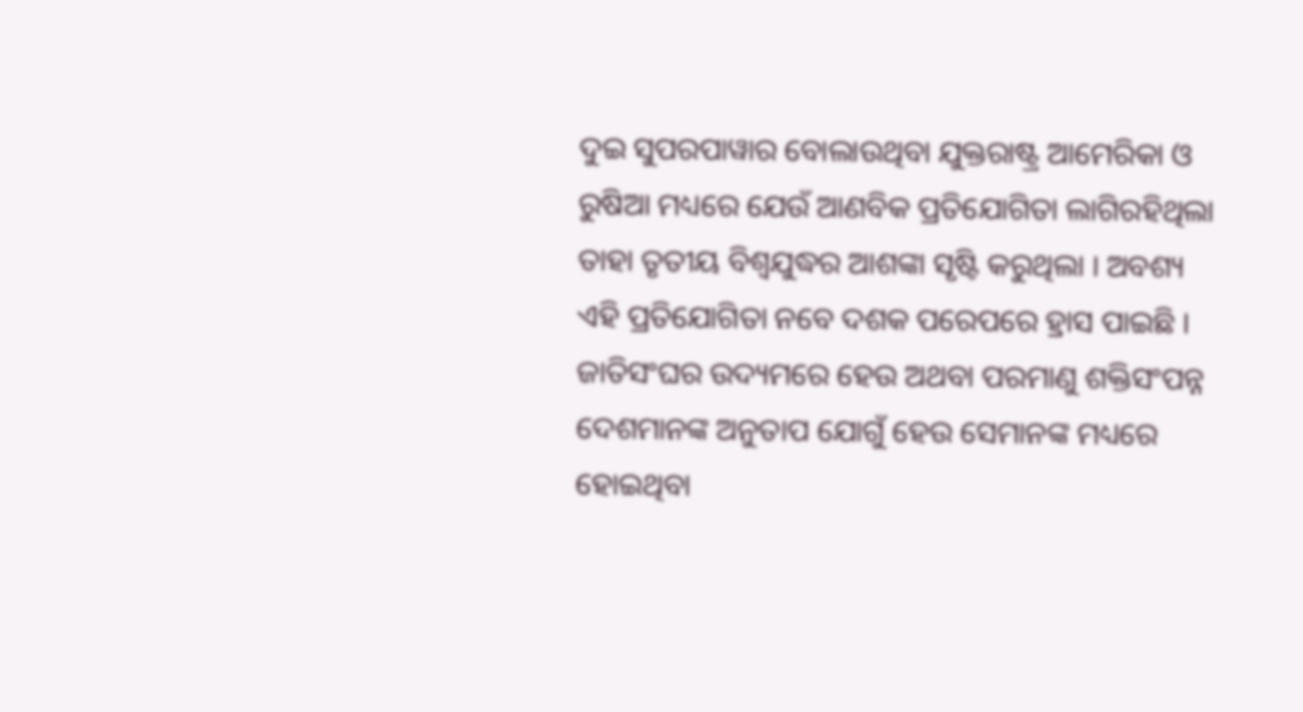ଦୁଇ ସୁପରପାୱାର ବୋଲାଉଥିବା ଯୁକ୍ତରାଷ୍ଟ୍ର ଆମେରିକା ଓ ରୁଷିଆ ମଧ୍ୟରେ ଯେଉଁ ଆଣବିକ ପ୍ରତିଯୋଗିତା ଲାଗିରହିଥିଲା ତାହା ତୃତୀୟ ବିଶ୍ୱଯୁଦ୍ଧର ଆଶଙ୍କା ସୃଷ୍ଟି କରୁଥିଲା । ଅବଶ୍ୟ ଏହି ପ୍ରତିଯୋଗିତା ନବେ ଦଶକ ପରେପରେ ହ୍ରାସ ପାଇଛି । ଜାତିସଂଘର ଉଦ୍ୟମରେ ହେଉ ଅଥବା ପରମାଣୁ ଶକ୍ତିସଂପନ୍ନ ଦେଶମାନଙ୍କ ଅନୁତାପ ଯୋଗୁଁ ହେଉ ସେମାନଙ୍କ ମଧ୍ୟରେ ହୋଇଥିବା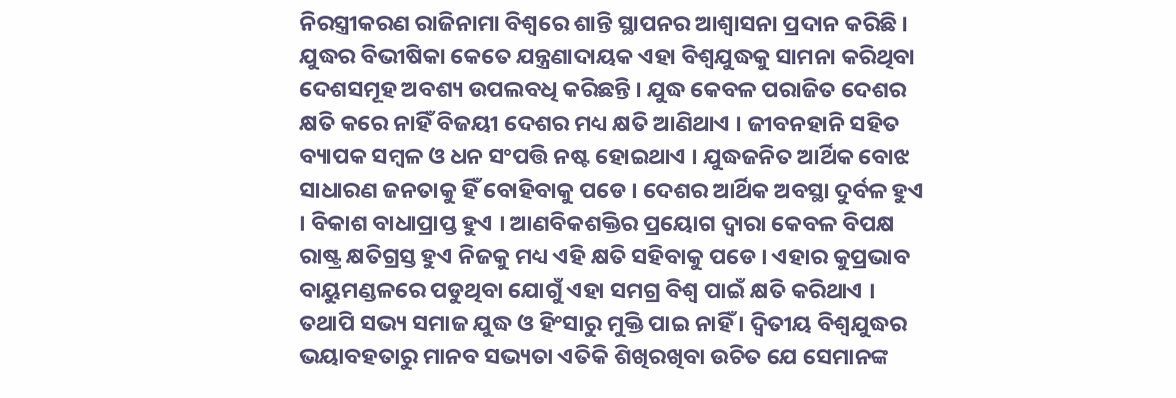ନିରସ୍ତ୍ରୀକରଣ ରାଜିନାମା ବିଶ୍ୱରେ ଶାନ୍ତି ସ୍ଥାପନର ଆଶ୍ୱାସନା ପ୍ରଦାନ କରିଛି । ଯୁଦ୍ଧର ବିଭୀଷିକା କେତେ ଯନ୍ତ୍ରଣାଦାୟକ ଏହା ବିଶ୍ୱଯୁଦ୍ଧକୁ ସାମନା କରିଥିବା ଦେଶସମୂହ ଅବଶ୍ୟ ଉପଲବଧି କରିଛନ୍ତି । ଯୁଦ୍ଧ କେବଳ ପରାଜିତ ଦେଶର କ୍ଷତି କରେ ନାହିଁ ବିଜୟୀ ଦେଶର ମଧ୍ୟ କ୍ଷତି ଆଣିଥାଏ । ଜୀବନହାନି ସହିତ ବ୍ୟାପକ ସମ୍ବଳ ଓ ଧନ ସଂପତ୍ତି ନଷ୍ଟ ହୋଇଥାଏ । ଯୁଦ୍ଧଜନିତ ଆର୍ଥିକ ବୋଝ ସାଧାରଣ ଜନତାକୁ ହିଁ ବୋହିବାକୁ ପଡେ । ଦେଶର ଆର୍ଥିକ ଅବସ୍ଥା ଦୁର୍ବଳ ହୁଏ । ବିକାଶ ବାଧାପ୍ରାପ୍ତ ହୁଏ । ଆଣବିକଶକ୍ତିର ପ୍ରୟୋଗ ଦ୍ୱାରା କେବଳ ବିପକ୍ଷ ରାଷ୍ଟ୍ର କ୍ଷତିଗ୍ରସ୍ତ ହୁଏ ନିଜକୁ ମଧ୍ୟ ଏହି କ୍ଷତି ସହିବାକୁ ପଡେ । ଏହାର କୁପ୍ରଭାବ ବାୟୁମଣ୍ଡଳରେ ପଡୁଥିବା ଯୋଗୁଁ ଏହା ସମଗ୍ର ବିଶ୍ୱ ପାଇଁ କ୍ଷତି କରିଥାଏ । ତଥାପି ସଭ୍ୟ ସମାଜ ଯୁଦ୍ଧ ଓ ହିଂସାରୁ ମୁକ୍ତି ପାଇ ନାହିଁ । ଦ୍ୱିତୀୟ ବିଶ୍ୱଯୁଦ୍ଧର ଭୟାବହତାରୁ ମାନବ ସଭ୍ୟତା ଏତିକି ଶିଖିରଖିବା ଉଚିତ ଯେ ସେମାନଙ୍କ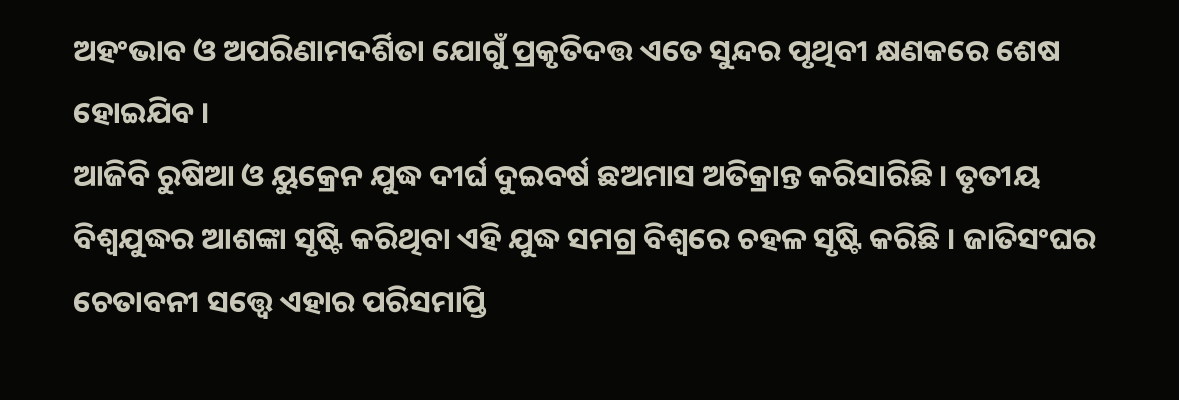ଅହଂଭାବ ଓ ଅପରିଣାମଦର୍ଶିତା ଯୋଗୁଁ ପ୍ରକୃତିଦତ୍ତ ଏତେ ସୁନ୍ଦର ପୃଥିବୀ କ୍ଷଣକରେ ଶେଷ ହୋଇଯିବ ।
ଆଜିବି ରୁଷିଆ ଓ ୟୁକ୍ରେନ ଯୁଦ୍ଧ ଦୀର୍ଘ ଦୁଇବର୍ଷ ଛଅମାସ ଅତିକ୍ରାନ୍ତ କରିସାରିଛି । ତୃତୀୟ ବିଶ୍ୱଯୁଦ୍ଧର ଆଶଙ୍କା ସୃଷ୍ଟି କରିଥିବା ଏହି ଯୁଦ୍ଧ ସମଗ୍ର ବିଶ୍ୱରେ ଚହଳ ସୃଷ୍ଟି କରିଛି । ଜାତିସଂଘର ଚେତାବନୀ ସତ୍ତ୍ୱେ ଏହାର ପରିସମାପ୍ତି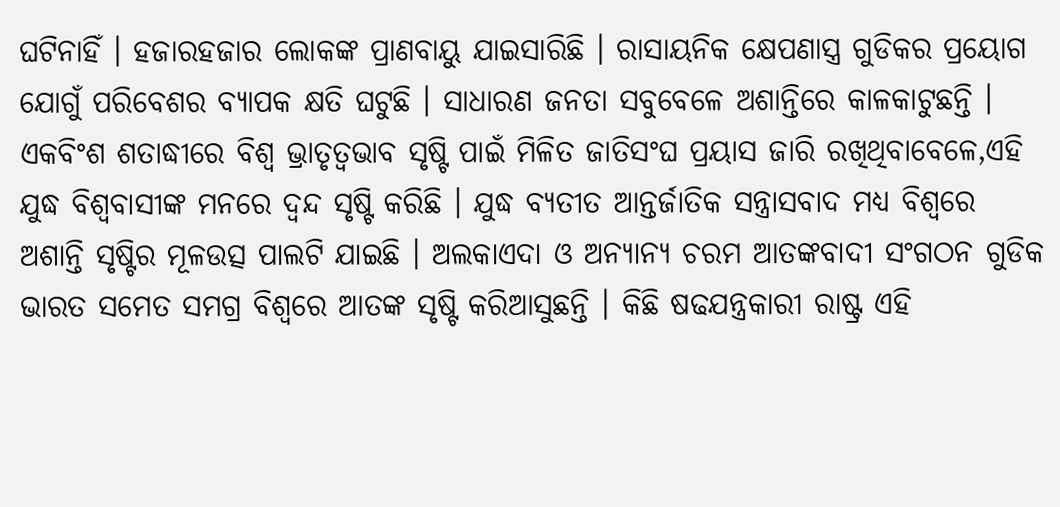ଘଟିନାହିଁ । ହଜାରହଜାର ଲୋକଙ୍କ ପ୍ରାଣବାୟୁ ଯାଇସାରିଛି । ରାସାୟନିକ କ୍ଷେପଣାସ୍ତ୍ର ଗୁଡିକର ପ୍ରୟୋଗ ଯୋଗୁଁ ପରିବେଶର ବ୍ୟାପକ କ୍ଷତି ଘଟୁଛି । ସାଧାରଣ ଜନତା ସବୁବେଳେ ଅଶାନ୍ତିରେ କାଳକାଟୁଛନ୍ତି । ଏକବିଂଶ ଶତାଦ୍ଧୀରେ ବିଶ୍ୱ ଭ୍ରାତୃତ୍ୱଭାବ ସୃଷ୍ଟି ପାଇଁ ମିଳିତ ଜାତିସଂଘ ପ୍ରୟାସ ଜାରି ରଖିଥିବାବେଳେ,ଏହି ଯୁଦ୍ଧ ବିଶ୍ୱବାସୀଙ୍କ ମନରେ ଦ୍ୱନ୍ଦ ସୃଷ୍ଟି କରିଛି । ଯୁଦ୍ଧ ବ୍ୟତୀତ ଆନ୍ତର୍ଜାତିକ ସନ୍ତ୍ରାସବାଦ ମଧ୍ୟ ବିଶ୍ୱରେ ଅଶାନ୍ତି ସୃଷ୍ଟିର ମୂଳଉତ୍ସ ପାଲଟି ଯାଇଛି । ଅଲକାଏଦା ଓ ଅନ୍ୟାନ୍ୟ ଚରମ ଆତଙ୍କବାଦୀ ସଂଗଠନ ଗୁଡିକ ଭାରତ ସମେତ ସମଗ୍ର ବିଶ୍ୱରେ ଆତଙ୍କ ସୃଷ୍ଟି କରିଆସୁଛନ୍ତି । କିଛି ଷଢଯନ୍ତ୍ରକାରୀ ରାଷ୍ଟ୍ର ଏହି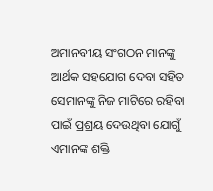ଅମାନବୀୟ ସଂଗଠନ ମାନଙ୍କୁ ଆର୍ଥକ ସହଯୋଗ ଦେବା ସହିତ ସେମାନଙ୍କୁ ନିଜ ମାଟିରେ ରହିବା ପାଇଁ ପ୍ରଶ୍ରୟ ଦେଉଥିବା ଯୋଗୁଁ ଏମାନଙ୍କ ଶକ୍ତି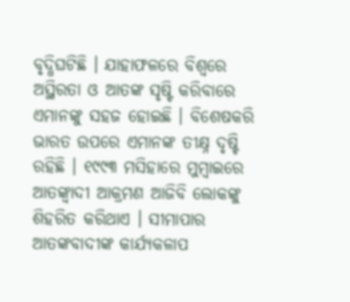ବୃଦ୍ଧିଘଟିଛି । ଯାହାଫଳରେ ବିଶ୍ୱରେ ଅସ୍ଥିରତା ଓ ଆତଙ୍କ ସୃଷ୍ଟି କରିବାରେ ଏମାନଙ୍କୁ ସହଜ ହୋଇଛି । ବିଶେଷକରି ଭାରତ ଉପରେ ଏମାନଙ୍କ ତୀକ୍ଷ୍ନ ଦୃଷ୍ଟି ରହିଛି । ୧୯୯୩ ମସିହାରେ ମୁମ୍ବାଇରେ ଆତଙ୍କ୍ବାଦୀ ଆକ୍ରମଣ ଆଜିବି ଲୋକଙ୍କୁ ଶିହରିତ କରିଥାଏ । ସୀମାପାର ଆତଙ୍କବାଦୀଙ୍କ କାର୍ଯ୍ୟକଳାପ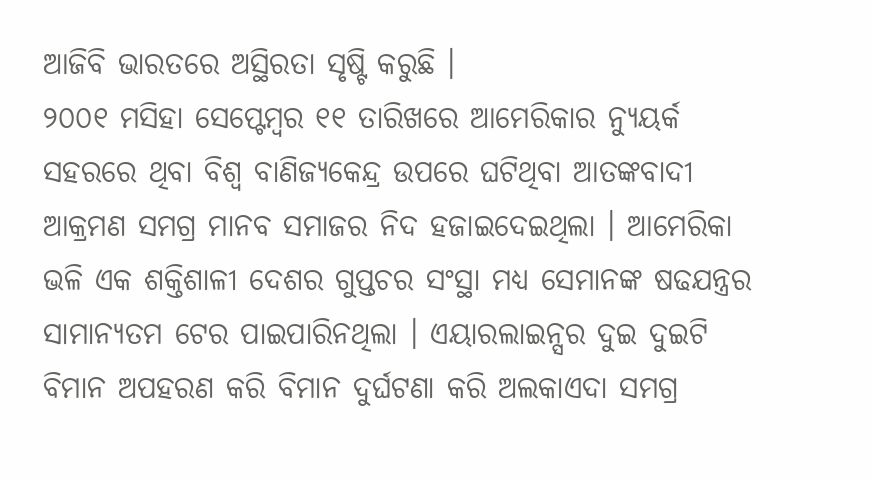ଆଜିବି ଭାରତରେ ଅସ୍ଥିରତା ସୃଷ୍ଟି କରୁଛି ।
୨୦୦୧ ମସିହା ସେପ୍ଟେମ୍ବର ୧୧ ତାରିଖରେ ଆମେରିକାର ନ୍ୟୁୟର୍କ ସହରରେ ଥିବା ବିଶ୍ୱ ବାଣିଜ୍ୟକେନ୍ଦ୍ର ଉପରେ ଘଟିଥିବା ଆତଙ୍କବାଦୀ ଆକ୍ରମଣ ସମଗ୍ର ମାନବ ସମାଜର ନିଦ ହଜାଇଦେଇଥିଲା । ଆମେରିକା ଭଳି ଏକ ଶକ୍ତିଶାଳୀ ଦେଶର ଗୁପ୍ତଚର ସଂସ୍ଥା ମଧ୍ୟ ସେମାନଙ୍କ ଷଢଯନ୍ତ୍ରର ସାମାନ୍ୟତମ ଟେର ପାଇପାରିନଥିଲା । ଏୟାରଲାଇନ୍ସର ଦୁଇ ଦୁଇଟି ବିମାନ ଅପହରଣ କରି ବିମାନ ଦୁର୍ଘଟଣା କରି ଅଲକାଏଦା ସମଗ୍ର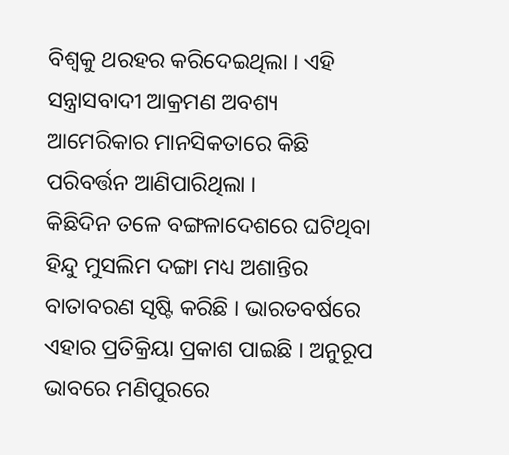ବିଶ୍ୱକୁ ଥରହର କରିଦେଇଥିଲା । ଏହି ସନ୍ତ୍ରାସବାଦୀ ଆକ୍ରମଣ ଅବଶ୍ୟ ଆମେରିକାର ମାନସିକତାରେ କିଛି ପରିବର୍ତ୍ତନ ଆଣିପାରିଥିଲା ।
କିଛିଦିନ ତଳେ ବଙ୍ଗଳାଦେଶରେ ଘଟିଥିବା ହିନ୍ଦୁ ମୁସଲିମ ଦଙ୍ଗା ମଧ୍ୟ ଅଶାନ୍ତିର ବାତାବରଣ ସୃଷ୍ଟି କରିଛି । ଭାରତବର୍ଷରେ ଏହାର ପ୍ରତିକ୍ରିୟା ପ୍ରକାଶ ପାଇଛି । ଅନୁରୂପ ଭାବରେ ମଣିପୁରରେ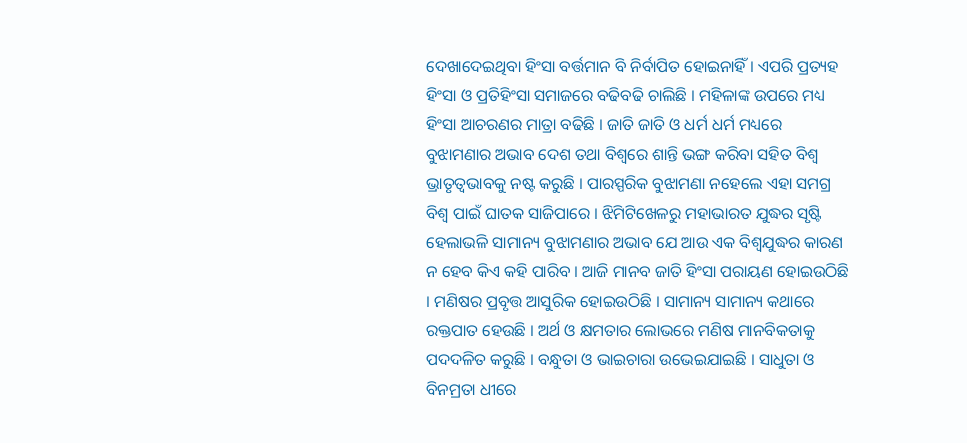ଦେଖାଦେଇଥିବା ହିଂସା ବର୍ତ୍ତମାନ ବି ନିର୍ବାପିତ ହୋଇନାହିଁ । ଏପରି ପ୍ରତ୍ୟହ ହିଂସା ଓ ପ୍ରତିହିଂସା ସମାଜରେ ବଢିବଢି ଚାଲିଛି । ମହିଳାଙ୍କ ଉପରେ ମଧ୍ୟ ହିଂସା ଆଚରଣର ମାତ୍ରା ବଢିଛି । ଜାତି ଜାତି ଓ ଧର୍ମ ଧର୍ମ ମଧ୍ୟରେ ବୁଝାମଣାର ଅଭାବ ଦେଶ ତଥା ବିଶ୍ୱରେ ଶାନ୍ତି ଭଙ୍ଗ କରିବା ସହିତ ବିଶ୍ୱ ଭ୍ରାତୃତ୍ୱଭାବକୁ ନଷ୍ଟ କରୁଛି । ପାରସ୍ପରିକ ବୁଝାମଣା ନହେଲେ ଏହା ସମଗ୍ର ବିଶ୍ୱ ପାଇଁ ଘାତକ ସାଜିପାରେ । ଝିମିଟିଖେଳରୁ ମହାଭାରତ ଯୁଦ୍ଧର ସୃଷ୍ଟି ହେଲାଭଳି ସାମାନ୍ୟ ବୁଝାମଣାର ଅଭାବ ଯେ ଆଉ ଏକ ବିଶ୍ୱଯୁଦ୍ଧର କାରଣ ନ ହେବ କିଏ କହି ପାରିବ । ଆଜି ମାନବ ଜାତି ହିଂସା ପରାୟଣ ହୋଇଉଠିଛି । ମଣିଷର ପ୍ରବୃତ୍ତ ଆସୁରିକ ହୋଇଉଠିଛି । ସାମାନ୍ୟ ସାମାନ୍ୟ କଥାରେ ରକ୍ତପାତ ହେଉଛି । ଅର୍ଥ ଓ କ୍ଷମତାର ଲୋଭରେ ମଣିଷ ମାନବିକତାକୁ ପଦଦଳିତ କରୁଛି । ବନ୍ଧୁତା ଓ ଭାଇଚାରା ଉଭେଇଯାଇଛି । ସାଧୁତା ଓ ବିନମ୍ରତା ଧୀରେ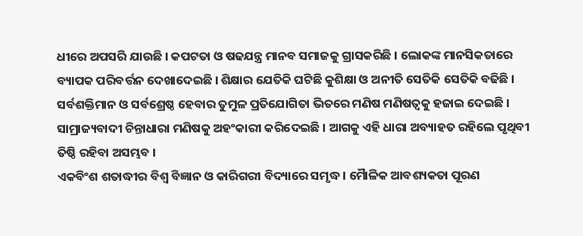ଧୀରେ ଅପସରି ଯାଉଛି । କପଟତା ଓ ଷଢଯନ୍ତ୍ର ମାନବ ସମାଜକୁ ଗ୍ରାସକରିଛି । ଲୋକଙ୍କ ମାନସିକତାରେ ବ୍ୟାପକ ପରିବର୍ତ୍ତନ ଦେଖାଦେଇଛି । ଶିକ୍ଷାର ଯେତିକି ଘଟିଛି କୁଶିକ୍ଷା ଓ ଅନୀତି ସେତିକି ସେତିକି ବଢିଛି । ସର୍ବଶକ୍ତିମାନ ଓ ସର୍ବଶ୍ରେଷ୍ଠ ହେବାର ତୁମୁଳ ପ୍ରତିଯୋଗିତା ଭିତରେ ମଣିଷ ମଣିଷତ୍ୱକୁ ହଜାଇ ଦେଇଛି । ସାମ୍ରାଜ୍ୟବାଦୀ ଚିନ୍ତାଧାରା ମଣିଷକୁ ଅହଂକାରୀ କରିଦେଇଛି । ଆଗକୁ ଏହି ଧାରା ଅବ୍ୟାହତ ରହିଲେ ପୃଥିବୀ ତିଷ୍ଠି ରହିବା ଅସମ୍ଭବ ।
ଏକବିଂଶ ଶତାଦ୍ଧୀର ବିଶ୍ୱ ବିଜ୍ଞାନ ଓ କାରିଗରୀ ବିଦ୍ୟାରେ ସମୃଦ୍ଧ । ମୈାଳିକ ଆବଶ୍ୟକତା ପୂରଣ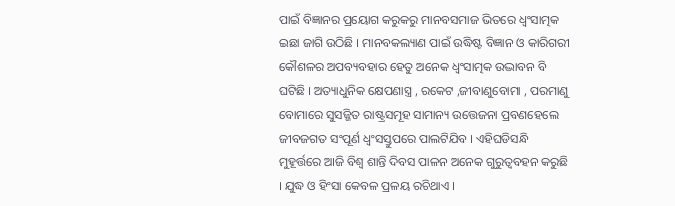ପାଇଁ ବିଜ୍ଞାନର ପ୍ରୟୋଗ କରୁକରୁ ମାନବସମାଜ ଭିତରେ ଧ୍ୱଂସାତ୍ମକ ଇଛା ଜାଗି ଉଠିଛି । ମାନବକଲ୍ୟାଣ ପାଇଁ ଉଦ୍ଧିଷ୍ଟ ବିଜ୍ଞାନ ଓ କାରିଗରୀ କୌଶଳର ଅପବ୍ୟବହାର ହେତୁ ଅନେକ ଧ୍ୱଂସାତ୍ମକ ଉଦ୍ଭାବନ ବି ଘଟିଛି । ଅତ୍ୟାଧୁନିକ କ୍ଷେପଣାସ୍ତ୍ର , ରକେଟ ,ଜୀବାଣୁବୋମା , ପରମାଣୁ ବୋମାରେ ସୁସଜ୍ଜିତ ରାଷ୍ଟ୍ରସମୂହ ସାମାନ୍ୟ ଉତ୍ତେଜନା ପ୍ରବଣହେଲେ ଜୀବଜଗତ ସଂପୂର୍ଣ ଧ୍ୱଂସସ୍ତୁପରେ ପାଲଟିଯିବ । ଏହିଘଡିସନ୍ଧି ମୁହୂର୍ତ୍ତରେ ଆଜି ବିଶ୍ୱ ଶାନ୍ତି ଦିବସ ପାଳନ ଅନେକ ଗୁରୁତ୍ୱବହନ କରୁଛି । ଯୁଦ୍ଧ ଓ ହିଂସା କେବଳ ପ୍ରଳୟ ରଚିଥାଏ ।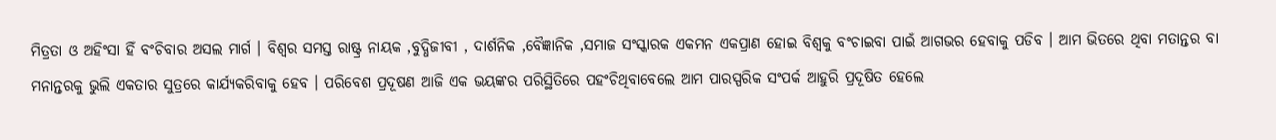ମିତ୍ରତା ଓ ଅହିଂସା ହିଁ ବଂଚିବାର ଅସଲ ମାର୍ଗ । ବିଶ୍ୱର ସମସ୍ତ ରାଷ୍ଟ୍ର ନାୟକ ,ବୁଦ୍ଧିଜୀବୀ , ଦାର୍ଶନିକ ,ବୈଜ୍ଞାନିକ ,ସମାଜ ସଂସ୍କାରକ ଏକମନ ଏକପ୍ରାଣ ହୋଇ ବିଶ୍ୱକୁ ବଂଚାଇବା ପାଇଁ ଆଗଭର ହେବାକୁ ପଡିବ । ଆମ ଭିତରେ ଥିବା ମତାନ୍ତର ବା ମନାନ୍ତରକୁ ଭୁଲି ଏକତାର ସୁତ୍ରରେ କାର୍ଯ୍ୟକରିବାକୁ ହେବ । ପରିବେଶ ପ୍ରଦୂଷଣ ଆଜି ଏକ ଭୟଙ୍କର ପରିସ୍ଥିତିରେ ପହଂଚିଥିବାବେଲେ ଆମ ପାରସ୍ପରିକ ସଂପର୍କ ଆହୁରି ପ୍ରଦୂଷିତ ହେଲେ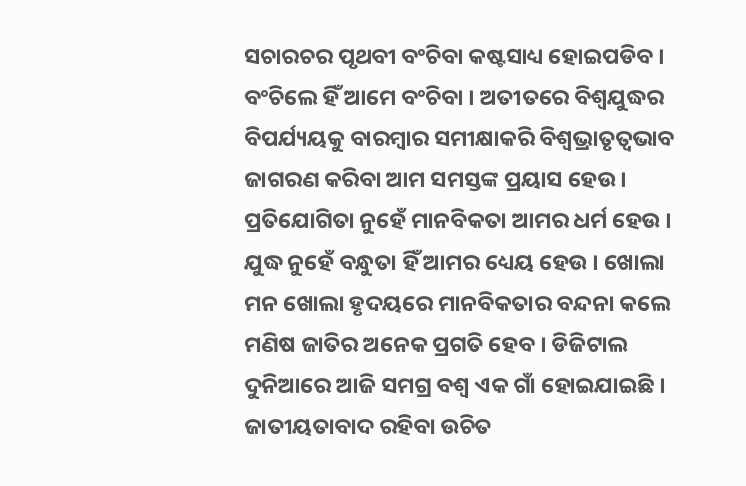ସଚାରଚର ପୃଥବୀ ବଂଚିବା କଷ୍ଟସାଧ୍ୟ ହୋଇପଡିବ । ବଂଚିଲେ ହିଁ ଆମେ ବଂଚିବା । ଅତୀତରେ ବିଶ୍ୱଯୁଦ୍ଧର ବିପର୍ଯ୍ୟୟକୁ ବାରମ୍ବାର ସମୀକ୍ଷାକରି ବିଶ୍ୱଭ୍ରାତୃତ୍ୱଭାବ ଜାଗରଣ କରିବା ଆମ ସମସ୍ତଙ୍କ ପ୍ରୟାସ ହେଉ । ପ୍ରତିଯୋଗିତା ନୁହେଁ ମାନବିକତା ଆମର ଧର୍ମ ହେଉ । ଯୁଦ୍ଧ ନୁହେଁ ବନ୍ଧୁତା ହିଁ ଆମର ଧ୍ୟେୟ ହେଉ । ଖୋଲା ମନ ଖୋଲା ହୃଦୟରେ ମାନବିକତାର ବନ୍ଦନା କଲେ ମଣିଷ ଜାତିର ଅନେକ ପ୍ରଗତି ହେବ । ଡିଜିଟାଲ ଦୁନିଆରେ ଆଜି ସମଗ୍ର ବଶ୍ୱ ଏକ ଗାଁ ହୋଇଯାଇଛି । ଜାତୀୟତାବାଦ ରହିବା ଉଚିତ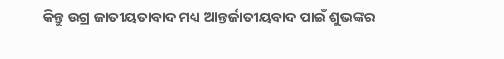କିନ୍ତୁ ଉଗ୍ର ଜାତୀୟତାବାଦ ମଧ୍ୟ ଆନ୍ତର୍ଜାତୀୟବାଦ ପାଇଁ ଶୁଭଙ୍କର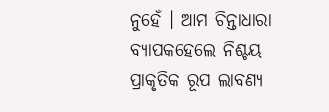ନୁହେଁ । ଆମ ଚିନ୍ତାଧାରା ବ୍ୟାପକହେଲେ ନିଶ୍ଚୟ ପ୍ରାକୃତିକ ରୂପ ଲାବଣ୍ୟ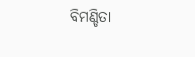ବିମଣ୍ଡିତା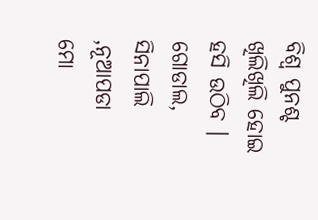ବିଶ୍ୱ ପୁନଶ୍ଚ ଖିଲିଖିଲି ହୋଇ ହସି ଉଠିବ ।
ଗୋଡାଲ, ସିନାପାଲି ,ନୂଆପଡା
ମୋ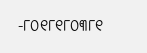-୮୦୧୮୧୮୦୩୮୧